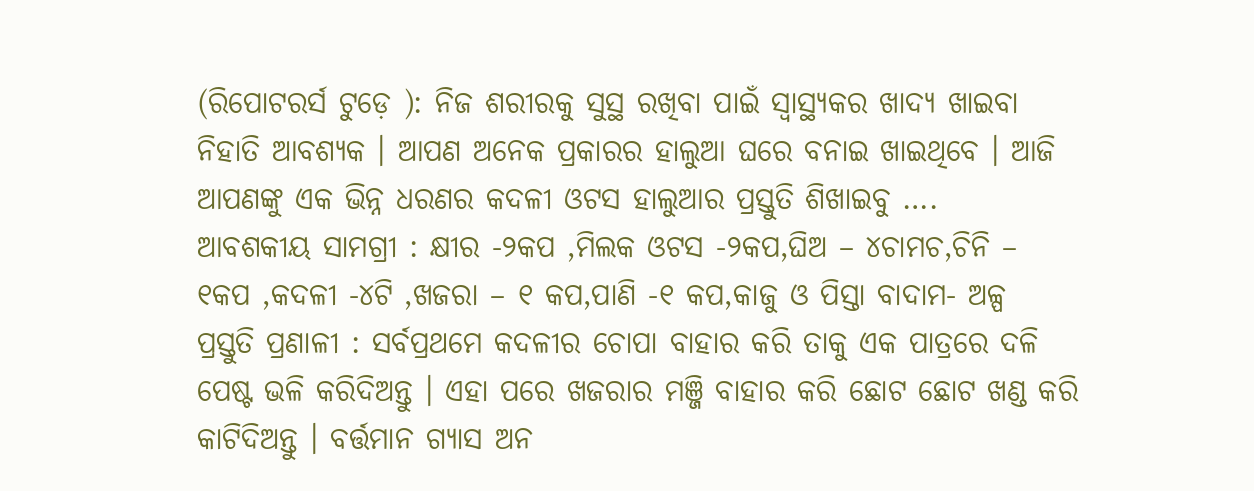(ରିପୋଟରର୍ସ ଟୁଡ଼େ ): ନିଜ ଶରୀରକୁ ସୁସ୍ଥ ରଖିବା ପାଇଁ ସ୍ୱାସ୍ଥ୍ୟକର ଖାଦ୍ୟ ଖାଇବା ନିହାତି ଆବଶ୍ୟକ । ଆପଣ ଅନେକ ପ୍ରକାରର ହାଲୁଆ ଘରେ ବନାଇ ଖାଇଥିବେ । ଆଜି ଆପଣଙ୍କୁ ଏକ ଭିନ୍ନ ଧରଣର କଦଳୀ ଓଟସ ହାଲୁଆର ପ୍ରସ୍ତୁତି ଶିଖାଇବୁ ….
ଆବଶକୀୟ ସାମଗ୍ରୀ : କ୍ଷୀର -୨କପ ,ମିଲକ ଓଟସ -୨କପ,ଘିଅ – ୪ଚାମଚ,ଚିନି – ୧କପ ,କଦଳୀ -୪ଟି ,ଖଜରା – ୧ କପ,ପାଣି -୧ କପ,କାଜୁ ଓ ପିସ୍ତା ବାଦାମ- ଅଳ୍ପ
ପ୍ରସ୍ତୁତି ପ୍ରଣାଳୀ : ସର୍ବପ୍ରଥମେ କଦଳୀର ଚୋପା ବାହାର କରି ତାକୁ ଏକ ପାତ୍ରରେ ଦଳି ପେଷ୍ଟ ଭଳି କରିଦିଅନ୍ତୁ । ଏହା ପରେ ଖଜରାର ମଞ୍ଜି ବାହାର କରି ଛୋଟ ଛୋଟ ଖଣ୍ଡ କରି କାଟିଦିଅନ୍ତୁ । ବର୍ତ୍ତମାନ ଗ୍ୟାସ ଅନ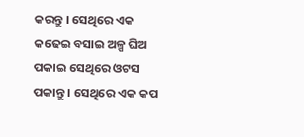କରନ୍ତୁ । ସେଥିରେ ଏକ କଢେଇ ବସାଇ ଅଳ୍ପ ଘିଅ ପକାଇ ସେଥିରେ ଓଟସ ପକାନ୍ତୁ । ସେଥିରେ ଏକ କପ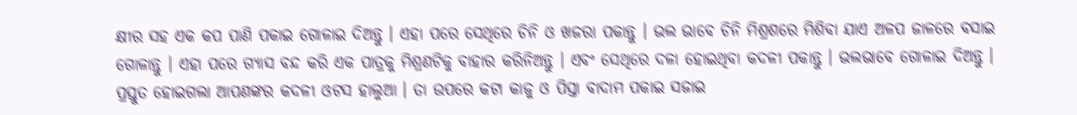କ୍ଷୀର ସହ ଏକ କପ ପାଣି ପକାଇ ଗୋଳାଇ ଦିଅନ୍ତୁ । ଏହା ପରେ ସେଥିରେ ଚିନି ଓ ଖଜରା ପକାନ୍ତୁ । ଭଲ ଭାବେ ଚିନି ମିଶ୍ରଶରେ ମିଶିବା ଯାଏ ଅଳପ ଜାଳରେ ବସାଇ ଗୋଳାନ୍ତୁ । ଏହା ପରେ ଗ୍ୟାସ ବନ୍ଦ କରି ଏକ ପାତ୍ରକୁ ମିଶ୍ରଣଟିକୁ ବାହାର କରିନିଅନ୍ତୁ । ଏବଂ ସେଥିରେ ଦଳା ହୋଇଥିବା କଦଳୀ ପକାନ୍ତୁ । ଭଲଭାବେ ଗୋଳାଇ ଦିଅନ୍ତୁ । ପ୍ରସ୍ତୁତ ହୋଇଗଲା ଆପଣଙ୍କର କଦଳୀ ଓଟସ ହାଲୁଆ । ତା ଉପରେ କଟା କାଜୁ ଓ ପିସ୍ତା ବାଦାମ ପକାଇ ସଜାଇ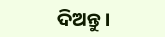ଦିଅନ୍ତୁ ।